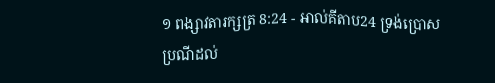១ ពង្សាវតារក្សត្រ 8:24 - អាល់គីតាប24 ទ្រង់ប្រោសប្រណីដល់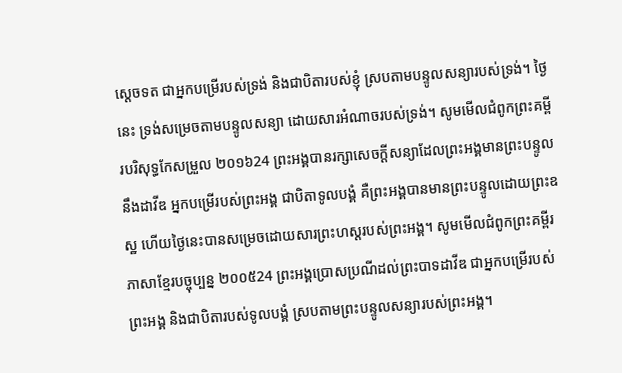ស្តេចទត ជាអ្នកបម្រើរបស់ទ្រង់ និងជាបិតារបស់ខ្ញុំ ស្របតាមបន្ទូលសន្យារបស់ទ្រង់។ ថ្ងៃនេះ ទ្រង់សម្រេចតាមបន្ទូលសន្យា ដោយសារអំណាចរបស់ទ្រង់។ សូមមើលជំពូកព្រះគម្ពីរបរិសុទ្ធកែសម្រួល ២០១៦24 ព្រះអង្គបានរក្សាសេចក្ដីសន្យាដែលព្រះអង្គមានព្រះបន្ទូលនឹងដាវីឌ អ្នកបម្រើរបស់ព្រះអង្គ ជាបិតាទូលបង្គំ គឺព្រះអង្គបានមានព្រះបន្ទូលដោយព្រះឧស្ឋ ហើយថ្ងៃនេះបានសម្រេចដោយសារព្រះហស្តរបស់ព្រះអង្គ។ សូមមើលជំពូកព្រះគម្ពីរភាសាខ្មែរបច្ចុប្បន្ន ២០០៥24 ព្រះអង្គប្រោសប្រណីដល់ព្រះបាទដាវីឌ ជាអ្នកបម្រើរបស់ព្រះអង្គ និងជាបិតារបស់ទូលបង្គំ ស្របតាមព្រះបន្ទូលសន្យារបស់ព្រះអង្គ។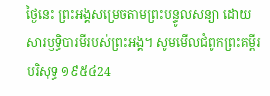ថ្ងៃនេះ ព្រះអង្គសម្រេចតាមព្រះបន្ទូលសន្យា ដោយសារឫទ្ធិបារមីរបស់ព្រះអង្គ។ សូមមើលជំពូកព្រះគម្ពីរបរិសុទ្ធ ១៩៥៤24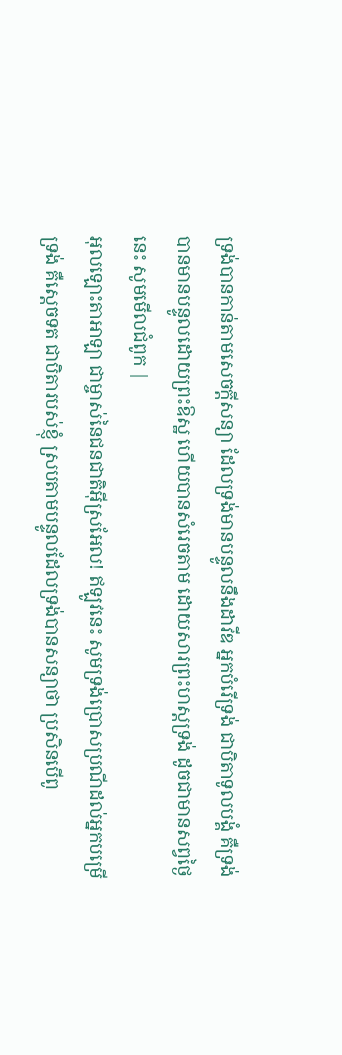ទ្រង់បានកាន់តាមសេចក្ដីសន្យា ដែលទ្រង់មានបន្ទូលនឹងដាវីឌ អ្នកបំរើទ្រង់ ជាបិតាទូលបង្គំ គឺទ្រង់បានមានបន្ទូលដោយព្រះឱស្ឋ ហើយបានសំរេចតាម ដោយសារព្រះហស្តទ្រង់ ដូចជាមានសព្វថ្ងៃនេះ សូមមើលជំពូក |
អុលឡោះតាអាឡា ជាម្ចាស់នៃជនជាតិអ៊ីស្រអែល! ឥឡូវនេះ សូមទ្រង់ប្រោសប្រណីដល់អ្នកបម្រើទ្រង់ គឺស្តេចទត ជាបិតារបស់ខ្ញុំ ស្របតាមបន្ទូលដែលទ្រង់បានសន្យាថា ប្រសិនបើពូ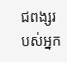ជពង្សរបស់អ្នក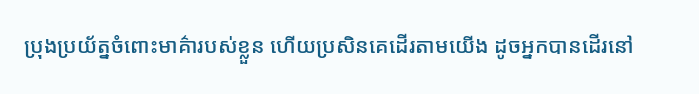ប្រុងប្រយ័ត្នចំពោះមាគ៌ារបស់ខ្លួន ហើយប្រសិនគេដើរតាមយើង ដូចអ្នកបានដើរនៅ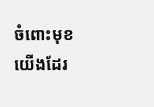ចំពោះមុខយើងដែរ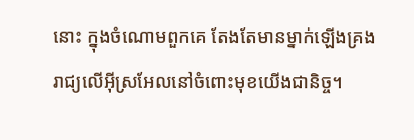នោះ ក្នុងចំណោមពួកគេ តែងតែមានម្នាក់ឡើងគ្រងរាជ្យលើអ៊ីស្រអែលនៅចំពោះមុខយើងជានិច្ច។